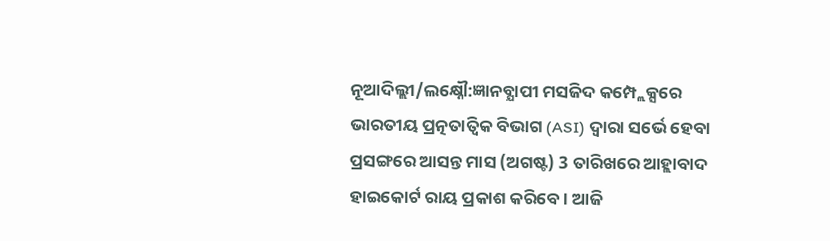ନୂଆଦିଲ୍ଲୀ/ଲକ୍ଷ୍ନୌ:ଜ୍ଞାନବ୍ଯାପୀ ମସଜିଦ କମ୍ପ୍ଲେକ୍ସରେ ଭାରତୀୟ ପ୍ରତ୍ନତାତ୍ବିକ ବିଭାଗ (ASI) ଦ୍ବାରା ସର୍ଭେ ହେବା ପ୍ରସଙ୍ଗରେ ଆସନ୍ତ ମାସ (ଅଗଷ୍ଟ) 3 ତାରିଖରେ ଆହ୍ଲାବାଦ ହାଇକୋର୍ଟ ରାୟ ପ୍ରକାଶ କରିବେ । ଆଜି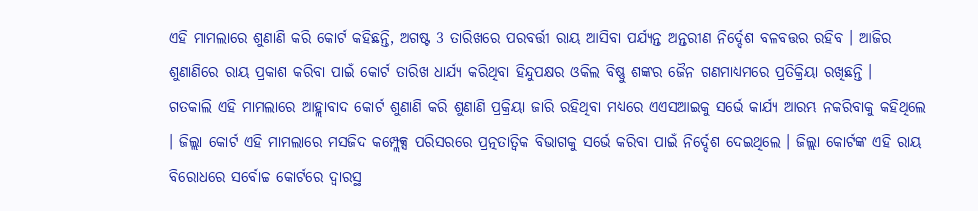ଏହି ମାମଲାରେ ଶୁଣାଣି କରି କୋର୍ଟ କହିଛନ୍ତି, ଅଗଷ୍ଟ 3 ତାରିଖରେ ପରବର୍ତ୍ତୀ ରାୟ ଆସିବା ପର୍ଯ୍ୟନ୍ତ ଅନ୍ତରୀଣ ନିର୍ଦ୍ଦେଶ ବଳବତ୍ତର ରହିବ । ଆଜିର ଶୁଣାଣିରେ ରାୟ ପ୍ରକାଶ କରିବା ପାଇଁ କୋର୍ଟ ତାରିଖ ଧାର୍ଯ୍ୟ କରିଥିବା ହିନ୍ଦୁପକ୍ଷର ଓକିଲ ବିଷ୍ଣୁ ଶଙ୍କର ଜୈନ ଗଣମାଧ୍ୟମରେ ପ୍ରତିକ୍ରିୟା ରଖିଛନ୍ତି ।
ଗତକାଲି ଏହି ମାମଲାରେ ଆହ୍ଲାବାଦ କୋର୍ଟ ଶୁଣାଣି କରି ଶୁଣାଣି ପ୍ରକ୍ରିୟା ଜାରି ରହିଥିବା ମଧ୍ୟରେ ଏଏସଆଇକୁ ସର୍ଭେ କାର୍ଯ୍ୟ ଆରମ୍ଭ ନକରିବାକୁ କହିଥିଲେ । ଜିଲ୍ଲା କୋର୍ଟ ଏହି ମାମଲାରେ ମସଜିଦ କମ୍ପ୍ଲେକ୍ସ ପରିସରରେ ପ୍ରତ୍ନତାତ୍ବିକ ବିଭାଗକୁ ସର୍ଭେ କରିବା ପାଇଁ ନିର୍ଦ୍ଦେଶ ଦେଇଥିଲେ । ଜିଲ୍ଲା କୋର୍ଟଙ୍କ ଏହି ରାୟ ବିରୋଧରେ ସର୍ବୋଚ୍ଚ କୋର୍ଟରେ ଦ୍ବାରସ୍ଥ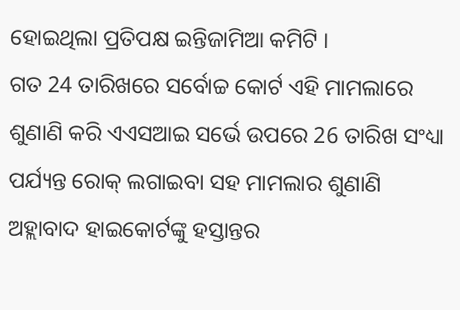ହୋଇଥିଲା ପ୍ରତିପକ୍ଷ ଇନ୍ତିଜାମିଆ କମିଟି ।
ଗତ 24 ତାରିଖରେ ସର୍ବୋଚ୍ଚ କୋର୍ଟ ଏହି ମାମଲାରେ ଶୁଣାଣି କରି ଏଏସଆଇ ସର୍ଭେ ଉପରେ 26 ତାରିଖ ସଂଧ୍ୟା ପର୍ଯ୍ୟନ୍ତ ରୋକ୍ ଲଗାଇବା ସହ ମାମଲାର ଶୁଣାଣି ଅହ୍ଲାବାଦ ହାଇକୋର୍ଟଙ୍କୁ ହସ୍ତାନ୍ତର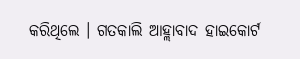କରିଥିଲେ । ଗତକାଲି ଆହ୍ଲାବାଦ ହାଇକୋର୍ଟ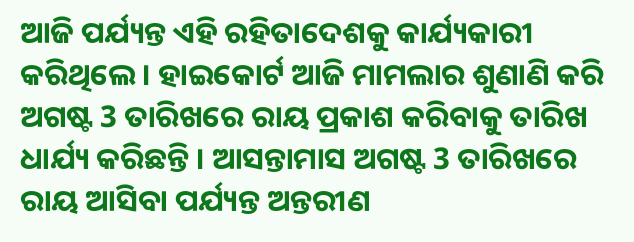ଆଜି ପର୍ଯ୍ୟନ୍ତ ଏହି ରହିତାଦେଶକୁ କାର୍ଯ୍ୟକାରୀ କରିଥିଲେ । ହାଇକୋର୍ଟ ଆଜି ମାମଲାର ଶୁଣାଣି କରି ଅଗଷ୍ଟ 3 ତାରିଖରେ ରାୟ ପ୍ରକାଶ କରିବାକୁ ତାରିଖ ଧାର୍ଯ୍ୟ କରିଛନ୍ତି । ଆସନ୍ତାମାସ ଅଗଷ୍ଟ 3 ତାରିଖରେ ରାୟ ଆସିବା ପର୍ଯ୍ୟନ୍ତ ଅନ୍ତରୀଣ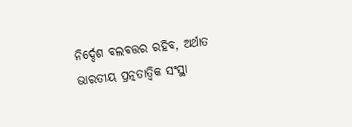ନିର୍ଦ୍ଦେଶ ବଲବତ୍ତର ରହିବ, ଅର୍ଥାତ ଭାରତୀୟ ପ୍ରତ୍ନତାତ୍ବିକ ସଂସ୍ଥା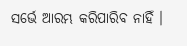ସର୍ଭେ ଆରମ୍ଭ କରିପାରିବ ନାହିଁ ।